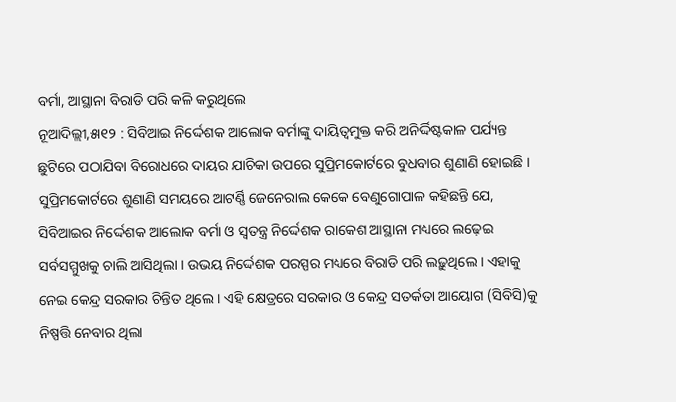ବର୍ମା, ଆସ୍ଥାନା ବିରାଡି ପରି କଳି କରୁଥିଲେ
ନୂଆଦିଲ୍ଲୀ,୫ା୧୨ : ସିବିଆଇ ନିର୍ଦ୍ଦେଶକ ଆଲୋକ ବର୍ମାଙ୍କୁ ଦାୟିତ୍ୱମୁକ୍ତ କରି ଅନିର୍ଦ୍ଦିଷ୍ଟକାଳ ପର୍ଯ୍ୟନ୍ତ ଛୁଟିରେ ପଠାଯିବା ବିରୋଧରେ ଦାୟର ଯାଚିକା ଉପରେ ସୁପ୍ରିମକୋର୍ଟରେ ବୁଧବାର ଶୁଣାଣି ହୋଇଛି । ସୁପ୍ରିମକୋର୍ଟରେ ଶୁଣାଣି ସମୟରେ ଆଟର୍ଣ୍ଣି ଜେନେରାଲ କେକେ ବେଣୁଗୋପାଳ କହିଛନ୍ତି ଯେ, ସିବିଆଇର ନିର୍ଦ୍ଦେଶକ ଆଲୋକ ବର୍ମା ଓ ସ୍ୱତନ୍ତ୍ର ନିର୍ଦ୍ଦେଶକ ରାକେଶ ଆସ୍ଥାନା ମଧ୍ୟରେ ଲଢ଼େଇ ସର୍ବସମ୍ମୁଖକୁ ଚାଲି ଆସିଥିଲା । ଉଭୟ ନିର୍ଦ୍ଦେଶକ ପରସ୍ପର ମଧ୍ୟରେ ବିରାଡି ପରି ଲଢ଼ୁଥିଲେ । ଏହାକୁ ନେଇ କେନ୍ଦ୍ର ସରକାର ଚିନ୍ତିତ ଥିଲେ । ଏହି କ୍ଷେତ୍ରରେ ସରକାର ଓ କେନ୍ଦ୍ର ସତର୍କତା ଆୟୋଗ (ସିବିସି)କୁ ନିଷ୍ପତ୍ତି ନେବାର ଥିଲା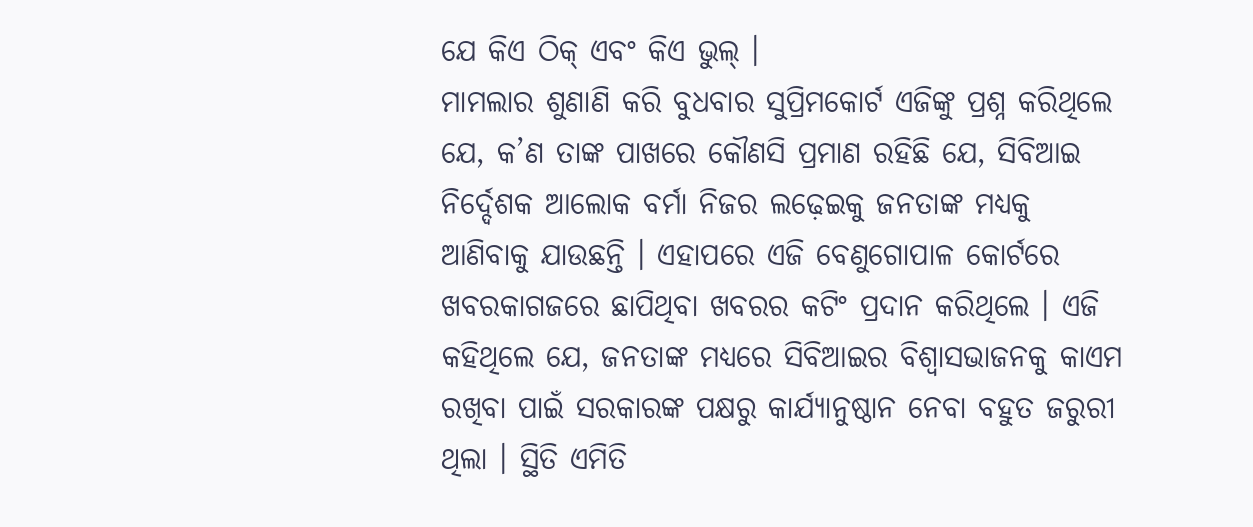ଯେ କିଏ ଠିକ୍ ଏବଂ କିଏ ଭୁଲ୍ ।
ମାମଲାର ଶୁଣାଣି କରି ବୁଧବାର ସୁପ୍ରିମକୋର୍ଟ ଏଜିଙ୍କୁ ପ୍ରଶ୍ନ କରିଥିଲେ ଯେ, କ’ଣ ତାଙ୍କ ପାଖରେ କୌଣସି ପ୍ରମାଣ ରହିଛି ଯେ, ସିବିଆଇ ନିର୍ଦ୍ଦେଶକ ଆଲୋକ ବର୍ମା ନିଜର ଲଢ଼େଇକୁ ଜନତାଙ୍କ ମଧ୍ୟକୁ ଆଣିବାକୁ ଯାଉଛନ୍ତି । ଏହାପରେ ଏଜି ବେଣୁଗୋପାଳ କୋର୍ଟରେ ଖବରକାଗଜରେ ଛାପିଥିବା ଖବରର କଟିଂ ପ୍ରଦାନ କରିଥିଲେ । ଏଜି କହିଥିଲେ ଯେ, ଜନତାଙ୍କ ମଧ୍ୟରେ ସିବିଆଇର ବିଶ୍ୱାସଭାଜନକୁ କାଏମ ରଖିବା ପାଇଁ ସରକାରଙ୍କ ପକ୍ଷରୁ କାର୍ଯ୍ୟାନୁଷ୍ଠାନ ନେବା ବହୁତ ଜରୁରୀ ଥିଲା । ସ୍ଥିତି ଏମିତି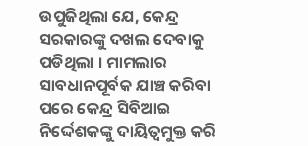ଉପୁଜିଥିଲା ଯେ, କେନ୍ଦ୍ର ସରକାରଙ୍କୁ ଦଖଲ ଦେବାକୁ ପଡିଥିଲା । ମାମଲାର ସାବଧାନପୂର୍ବକ ଯାଞ୍ଚ କରିବା ପରେ କେନ୍ଦ୍ର ସିବିଆଇ ନିର୍ଦ୍ଦେଶକଙ୍କୁ ଦାୟିତ୍ୱମୁକ୍ତ କରି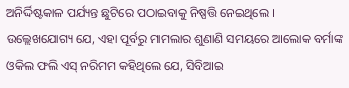ଅନିର୍ଦ୍ଦିଷ୍ଟକାଳ ପର୍ଯ୍ୟନ୍ତ ଛୁଟିରେ ପଠାଇବାକୁ ନିଷ୍ପତ୍ତି ନେଇଥିଲେ ।
ଉଲ୍ଲେଖଯୋଗ୍ୟ ଯେ, ଏହା ପୂର୍ବରୁ ମାମଲାର ଶୁଣାଣି ସମୟରେ ଆଲୋକ ବର୍ମାଙ୍କ ଓକିଲ ଫଲି ଏସ୍ ନରିମମ କହିଥିଲେ ଯେ, ସିବିଆଇ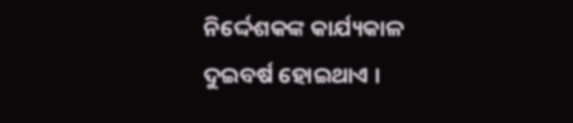ନିର୍ଦ୍ଦେଶକଙ୍କ କାର୍ଯ୍ୟକାଳ ଦୁଇବର୍ଷ ହୋଇଥାଏ ।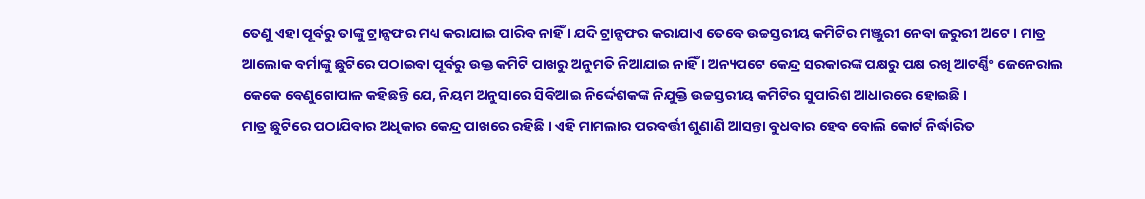ତେଣୁ ଏହା ପୂର୍ବରୁ ତାଙ୍କୁ ଟ୍ରାନ୍ସଫର ମଧ୍ୟ କରାଯାଇ ପାରିବ ନାହିଁ । ଯଦି ଟ୍ରାନ୍ସଫର କରାଯାଏ ତେବେ ଉଚ୍ଚସ୍ତରୀୟ କମିଟିର ମଞ୍ଜୁରୀ ନେବା ଜରୁରୀ ଅଟେ । ମାତ୍ର ଆଲୋକ ବର୍ମାଙ୍କୁ ଛୁଟିରେ ପଠାଇବା ପୂର୍ବରୁ ଉକ୍ତ କମିଟି ପାଖରୁ ଅନୁମତି ନିଆଯାଇ ନାହିଁ । ଅନ୍ୟପଟେ କେନ୍ଦ୍ର ସରକାରଙ୍କ ପକ୍ଷରୁ ପକ୍ଷ ରଖି ଆଟର୍ଣ୍ଣିଂ ଜେନେରାଲ କେକେ ବେଣୁଗୋପାଳ କହିଛନ୍ତି ଯେ, ନିୟମ ଅନୁସାରେ ସିବିଆଇ ନିର୍ଦ୍ଦେଶକଙ୍କ ନିଯୁକ୍ତି ଉଚ୍ଚସ୍ତରୀୟ କମିଟିର ସୁପାରିଶ ଆଧାରରେ ହୋଇଛି ।
ମାତ୍ର ଛୁଟିରେ ପଠାଯିବାର ଅଧିକାର କେନ୍ଦ୍ର ପାଖରେ ରହିଛି । ଏହି ମାମଲାର ପରବର୍ତ୍ତୀ ଶୁଣାଣି ଆସନ୍ତା ବୁଧବାର ହେବ ବୋଲି କୋର୍ଟ ନିର୍ଦ୍ଧାରିତ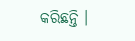କରିଛନ୍ତି ।